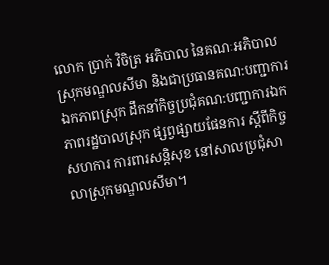លោក ប្រាក់ វិចិត្រ អភិបាល នៃគណៈអភិបាលស្រុកមណ្ឌលសីមា និងជាប្រធានគណ:បញ្ជាការឯកភាពស្រុក ដឹកនាំកិច្ចប្រជុំគណ:បញ្ជាការឯកភាពរដ្ឋបាលស្រុក ផ្សព្វផ្សាយផែនការ ស្ដីពីកិច្ចសហការ ការពារសន្តិសុខ នៅសាលប្រជុំសាលាស្រុកមណ្ឌលសីមា។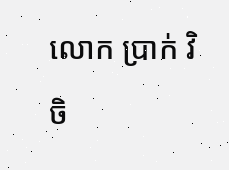លោក ប្រាក់ វិចិ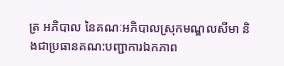ត្រ អភិបាល នៃគណៈអភិបាលស្រុកមណ្ឌលសីមា និងជាប្រធានគណ:បញ្ជាការឯកភាព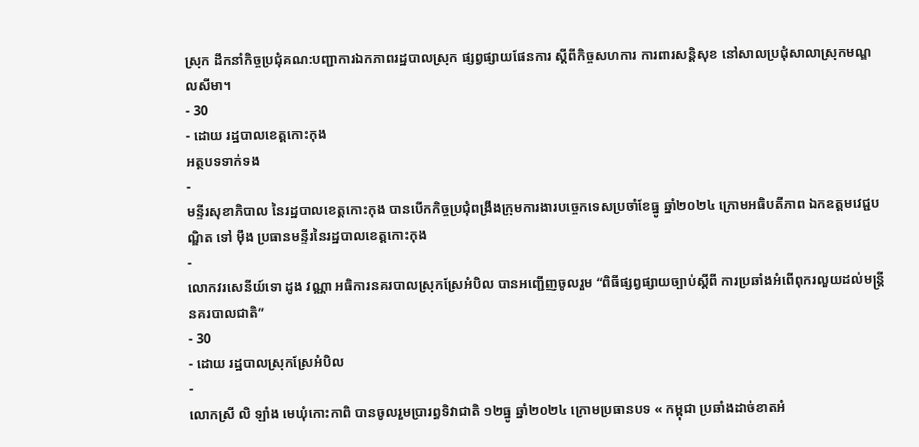ស្រុក ដឹកនាំកិច្ចប្រជុំគណ:បញ្ជាការឯកភាពរដ្ឋបាលស្រុក ផ្សព្វផ្សាយផែនការ ស្ដីពីកិច្ចសហការ ការពារសន្តិសុខ នៅសាលប្រជុំសាលាស្រុកមណ្ឌលសីមា។
- 30
- ដោយ រដ្ឋបាលខេត្តកោះកុង
អត្ថបទទាក់ទង
-
មន្ទីរសុខាភិបាល នៃរដ្ឋបាលខេត្តកោះកុង បានបើកកិច្ចប្រជុំពង្រឹងក្រុមការងារបច្ចេកទេសប្រចាំខែធ្នូ ឆ្នាំ២០២៤ ក្រោមអធិបតីភាព ឯកឧត្ដមវេជ្ជបណ្ឌិត ទៅ ម៉ឹង ប្រធានមន្ទីរនៃរដ្ឋបាលខេត្តកោះកុង
-
លោកវរសេនីយ៍ទោ ដូង វណ្ណា អធិការនគរបាលស្រុកស្រែអំបិល បានអញ្ជើញចូលរួម “ពិធីផ្សព្វផ្សាយច្បាប់ស្ដីពី ការប្រឆាំងអំពើពុករលួយដល់មន្ត្រីនគរបាលជាតិ”
- 30
- ដោយ រដ្ឋបាលស្រុកស្រែអំបិល
-
លោកស្រី លិ ឡាំង មេឃុំកោះកាពិ បានចូលរួមប្រារព្ធទិវាជាតិ ១២ធ្នូ ឆ្នាំ២០២៤ ក្រោមប្រធានបទ « កម្ពុជា ប្រឆាំងដាច់ខាតអំ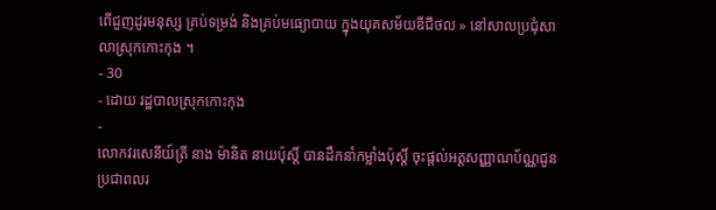ពើជួញដូរមនុស្ស គ្រប់ទម្រង់ និងគ្រប់មធ្យោបាយ ក្នុងយុគសម័យឌីជីថល » នៅសាលប្រជុំសាលាស្រុកកោះកុង ។
- 30
- ដោយ រដ្ឋបាលស្រុកកោះកុង
-
លោកវរសេនីយ៍ត្រី នាង ម៉ានិត នាយប៉ុស្តិ៍ បានដឹកនាំកម្លាំងប៉ុស្តិ៍ ចុះផ្ដល់អត្តសញ្ញាណប័ណ្ណជូនប្រជាពលរ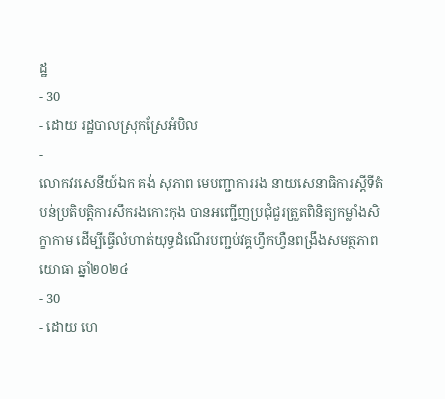ដ្ឋ
- 30
- ដោយ រដ្ឋបាលស្រុកស្រែអំបិល
-
លោកវរសេនីយ៍ឯក គង់ សុភាព មេបញ្ជាការរង នាយសេនាធិការស្តីទីតំបន់ប្រតិបត្តិការសឹករងកោះកុង បានអញ្ជើញប្រជុំជួរត្រួតពិនិត្យកម្លាំងសិក្ខាកាម ដើម្បីធ្វើលំហាត់យុទ្ធដំណើរបញ្ជប់វគ្គហ្វឹកហ្វឺនពង្រឹងសមត្ថភាពយោធា ឆ្នាំ២០២៤
- 30
- ដោយ ហេ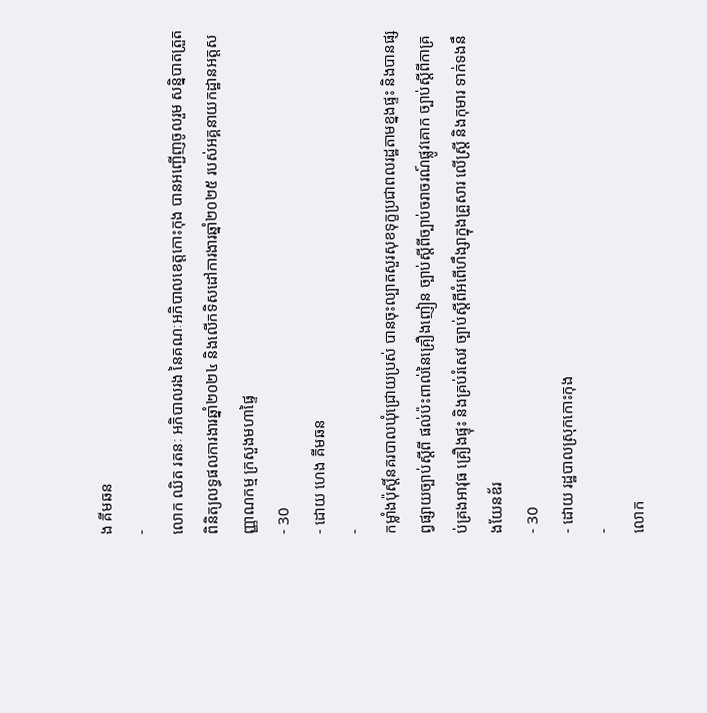ង គីមឆន
-
លោក ឈិត រតនៈ អភិបាលរង នៃគណៈអភិបាលខេត្តកោះកុង បានអញ្ជើញចូលរួម សន្និបាតត្រួតពិនិត្យលទ្ធផលការងារឆ្នាំ២០២៤ និងលើកទិសដៅការងារឆ្នាំ២០២៥ របស់អគ្គនាយកដ្ឋានអត្តសញ្ញាណកម្ម ក្រសួងមហាផ្ទៃ
- 30
- ដោយ ហេង គីមឆន
-
កម្លាំងប៉ុស្តិ៍នគរបាលឃុំជ្រោយប្រស់ បានចុះល្បាតសួរសុខទុក្ខប្រជាពលរដ្ឋតាមខ្នងផ្ទះ និងបានផ្សព្វផ្សាយច្បាប់ស្តីពី ផល់ប៉ះពាល់នៃគ្រឿងញៀន ច្បាប់ស្តីពីច្បាប់ចរាចរណ៍ផ្លូវគោក ច្បាប់ស្តីពីកាគ្រប់គ្រងអាវុធ គ្រឿងផ្ទុះ និងគ្រប់រំសេវ ច្បាប់ស្តីពីអំពើហឹង្សាក្នុងគ្រួសារ លើស្ត្រី និងកុមារ ទាក់ទងនឹងយែនឌ័រ
- 30
- ដោយ រដ្ឋបាលស្រុកកោះកុង
-
លោក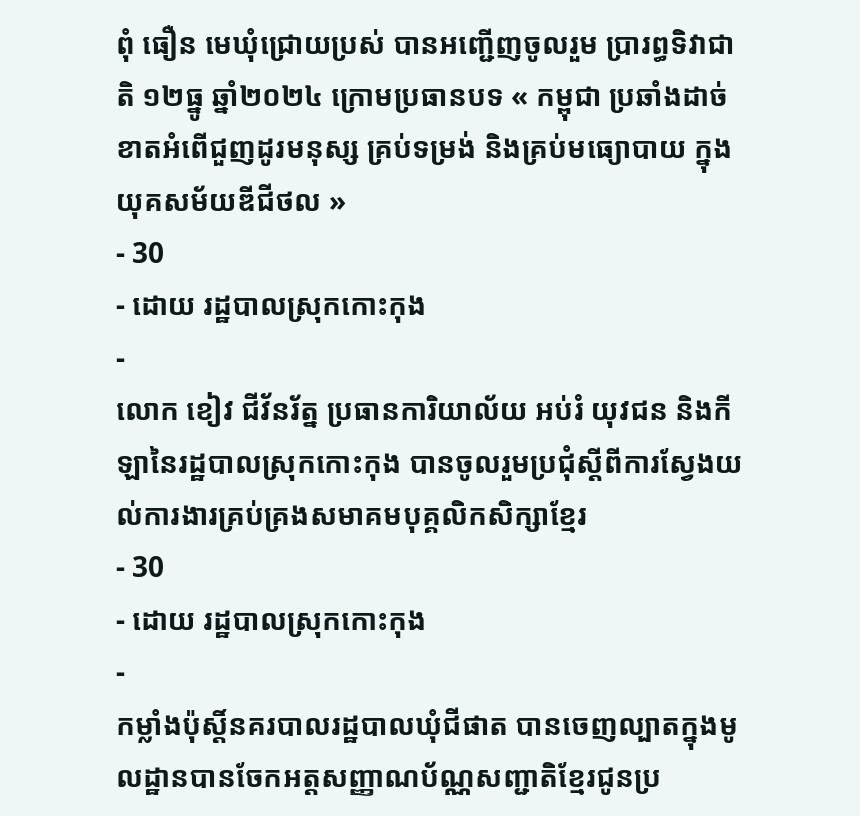ពុំ ធឿន មេឃុំជ្រោយប្រស់ បានអញ្ជើញចូលរួម ប្រារព្ធទិវាជាតិ ១២ធ្នូ ឆ្នាំ២០២៤ ក្រោមប្រធានបទ « កម្ពុជា ប្រឆាំងដាច់ខាតអំពើជួញដូរមនុស្ស គ្រប់ទម្រង់ និងគ្រប់មធ្យោបាយ ក្នុងយុគសម័យឌីជីថល »
- 30
- ដោយ រដ្ឋបាលស្រុកកោះកុង
-
លោក ខៀវ ជីវ័នរ័ត្ន ប្រធានការិយាល័យ អប់រំ យុវជន និងកីឡានៃរដ្ឋបាលស្រុកកោះកុង បានចូលរួមប្រជុំស្តីពីការស្វែងយល់ការងារគ្រប់គ្រងសមាគមបុគ្គលិកសិក្សាខ្មែរ
- 30
- ដោយ រដ្ឋបាលស្រុកកោះកុង
-
កម្លាំងប៉ុស្តិ៍នគរបាលរដ្ឋបាលឃុំជីផាត បានចេញល្បាតក្នុងមូលដ្ឋានបានចែកអត្តសញ្ញាណប័ណ្ណសញ្ជាតិខ្មែរជូនប្រ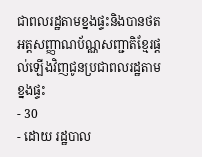ជាពលរដ្ឋតាមខ្នងផ្ទះនិងបានថតអត្តសញ្ញាណប័ណ្ណសញ្ជាតិខ្មែរផ្តល់ឡេីងវិញជូនប្រជាពលរដ្ឋតាមខ្នងផ្ទះ
- 30
- ដោយ រដ្ឋបាល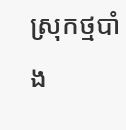ស្រុកថ្មបាំង